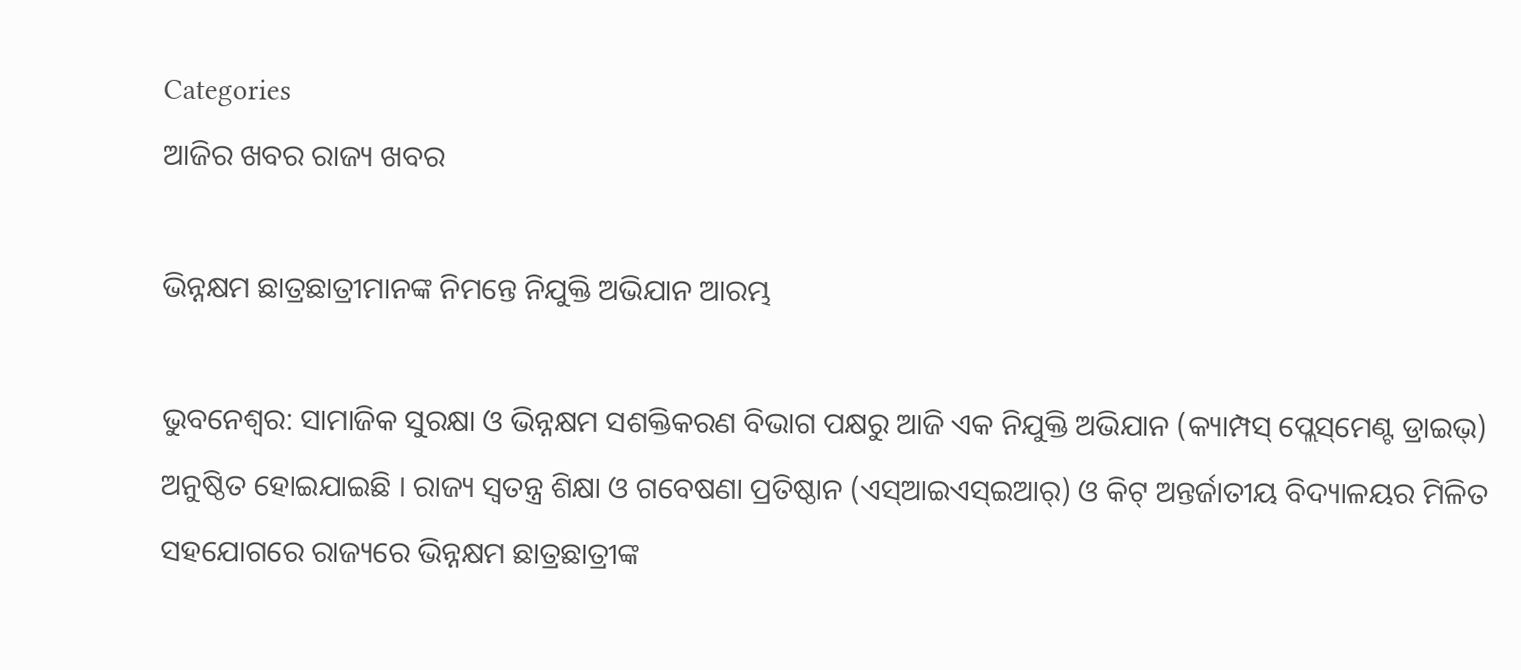Categories
ଆଜିର ଖବର ରାଜ୍ୟ ଖବର

ଭିନ୍ନକ୍ଷମ ଛାତ୍ରଛାତ୍ରୀମାନଙ୍କ ନିମନ୍ତେ ନିଯୁକ୍ତି ଅଭିଯାନ ଆରମ୍ଭ

ଭୁବନେଶ୍ୱର: ସାମାଜିକ ସୁରକ୍ଷା ଓ ଭିନ୍ନକ୍ଷମ ସଶକ୍ତିକରଣ ବିଭାଗ ପକ୍ଷରୁ ଆଜି ଏକ ନିଯୁକ୍ତି ଅଭିଯାନ (କ୍ୟାମ୍ପସ୍‌ ପ୍ଲେସ୍‌ମେଣ୍ଟ ଡ୍ରାଇଭ୍‌) ଅନୁଷ୍ଠିତ ହୋଇଯାଇଛି । ରାଜ୍ୟ ସ୍ୱତନ୍ତ୍ର ଶିକ୍ଷା ଓ ଗବେଷଣା ପ୍ରତିଷ୍ଠାନ (ଏସ୍‌ଆଇଏସ୍‌ଇଆର୍‌) ଓ କିଟ୍‌ ଅନ୍ତର୍ଜାତୀୟ ବିଦ୍ୟାଳୟର ମିଳିତ ସହଯୋଗରେ ରାଜ୍ୟରେ ଭିନ୍ନକ୍ଷମ ଛାତ୍ରଛାତ୍ରୀଙ୍କ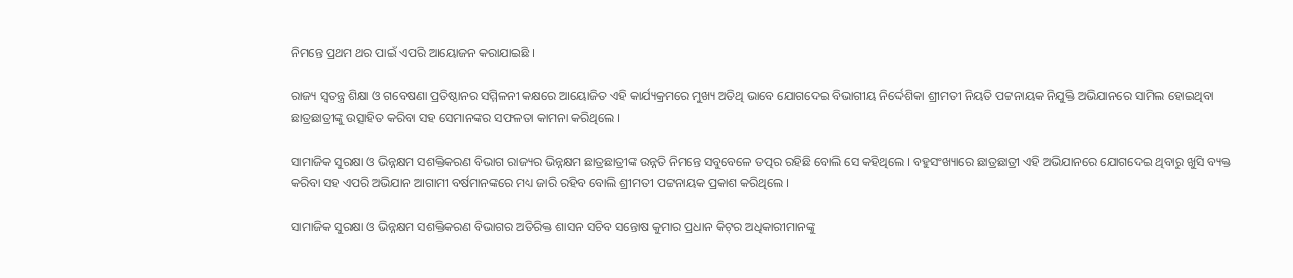ନିମନ୍ତେ ପ୍ରଥମ ଥର ପାଇଁ ଏପରି ଆୟୋଜନ କରାଯାଇଛି ।

ରାଜ୍ୟ ସ୍ୱତନ୍ତ୍ର ଶିକ୍ଷା ଓ ଗବେଷଣା ପ୍ରତିଷ୍ଠାନର ସମ୍ମିଳନୀ କକ୍ଷରେ ଆୟୋଜିତ ଏହି କାର୍ଯ୍ୟକ୍ରମରେ ମୁଖ୍ୟ ଅତିଥି ଭାବେ ଯୋଗଦେଇ ବିଭାଗୀୟ ନିର୍ଦ୍ଦେଶିକା ଶ୍ରୀମତୀ ନିୟତି ପଟ୍ଟନାୟକ ନିଯୁକ୍ତି ଅଭିଯାନରେ ସାମିଲ ହୋଇଥିବା ଛାତ୍ରଛାତ୍ରୀଙ୍କୁ ଉତ୍ସାହିତ କରିବା ସହ ସେମାନଙ୍କର ସଫଳତା କାମନା କରିଥିଲେ ।

ସାମାଜିକ ସୁରକ୍ଷା ଓ ଭିନ୍ନକ୍ଷମ ସଶକ୍ତିକରଣ ବିଭାଗ ରାଜ୍ୟର ଭିନ୍ନକ୍ଷମ ଛାତ୍ରଛାତ୍ରୀଙ୍କ ଉନ୍ନତି ନିମନ୍ତେ ସବୁବେଳେ ତତ୍ପର ରହିଛି ବୋଲି ସେ କହିଥିଲେ । ବହୁସଂଖ୍ୟାରେ ଛାତ୍ରଛାତ୍ରୀ ଏହି ଅଭିଯାନରେ ଯୋଗଦେଇ ଥିବାରୁ ଖୁସି ବ୍ୟକ୍ତ କରିବା ସହ ଏପରି ଅଭିଯାନ ଆଗାମୀ ବର୍ଷମାନଙ୍କରେ ମଧ୍ୟ ଜାରି ରହିବ ବୋଲି ଶ୍ରୀମତୀ ପଟ୍ଟନାୟକ ପ୍ରକାଶ କରିଥିଲେ ।

ସାମାଜିକ ସୁରକ୍ଷା ଓ ଭିନ୍ନକ୍ଷମ ସଶକ୍ତିକରଣ ବିଭାଗର ଅତିରିକ୍ତ ଶାସନ ସଚିବ ସନ୍ତୋଷ କୁମାର ପ୍ରଧାନ କିଟ୍‌ର ଅଧିକାରୀମାନଙ୍କୁ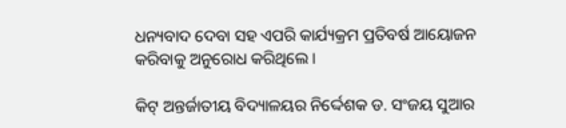ଧନ୍ୟବାଦ ଦେବା ସହ ଏପରି କାର୍ଯ୍ୟକ୍ରମ ପ୍ରତିବର୍ଷ ଆୟୋଜନ କରିବାକୁ ଅନୁରୋଧ କରିଥିଲେ ।

କିଟ୍‌ ଅନ୍ତର୍ଜାତୀୟ ବିଦ୍ୟାଳୟର ନିର୍ଦ୍ଦେଶକ ଡ. ସଂଜୟ ସୁଆର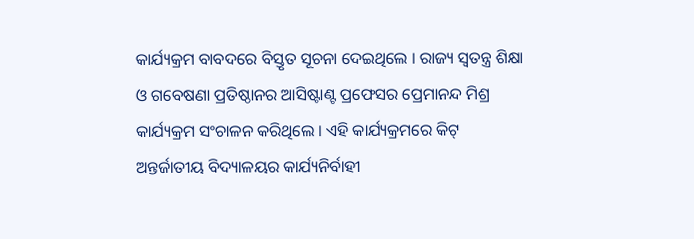କାର୍ଯ୍ୟକ୍ରମ ବାବଦରେ ବିସ୍ତୃତ ସୂଚନା ଦେଇଥିଲେ । ରାଜ୍ୟ ସ୍ୱତନ୍ତ୍ର ଶିକ୍ଷା ଓ ଗବେଷଣା ପ୍ରତିଷ୍ଠାନର ଆସିଷ୍ଟାଣ୍ଟ ପ୍ରଫେସର ପ୍ରେମାନନ୍ଦ ମିଶ୍ର କାର୍ଯ୍ୟକ୍ରମ ସଂଚାଳନ କରିଥିଲେ । ଏହି କାର୍ଯ୍ୟକ୍ରମରେ କିଟ୍‌ ଅନ୍ତର୍ଜାତୀୟ ବିଦ୍ୟାଳୟର କାର୍ଯ୍ୟନିର୍ବାହୀ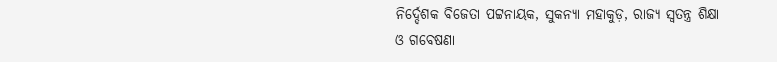ନିର୍ଦ୍ଦେଶକ ବିଜେତା ପଟ୍ଟନାୟକ, ସୁକନ୍ୟା ମହାକୁଡ଼, ରାଜ୍ୟ ସ୍ୱତନ୍ତ୍ର ଶିକ୍ଷା ଓ ଗବେଷଣା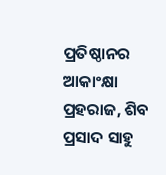ପ୍ରତିଷ୍ଠାନର ଆକାଂକ୍ଷା ପ୍ରହରାଜ, ଶିବ ପ୍ରସାଦ ସାହୁ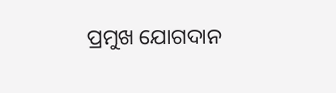ପ୍ରମୁଖ ଯୋଗଦାନ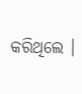କରିଥିଲେ ।